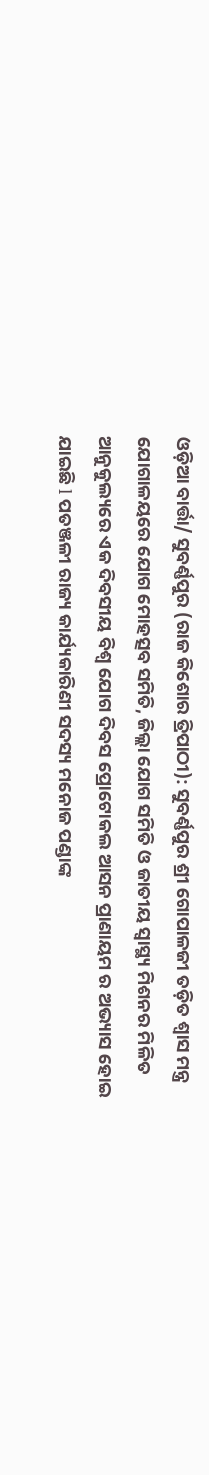ଓଡ଼ିଆ ବାର୍ତ୍ତା/ ସୁବର୍ଣ୍ଣପୁର (ରାଜ କିଶୋର ତ୍ରିପାଠୀ): ସୁବର୍ଣ୍ଣପୁର ଶ୍ରୀ ଗୋପାଳଜୀ ତଡ଼ିତ ଶ୍ଵାସ ମନ୍ତ୍ର ଯୋଗାଳୟରେ ଯୋଗ ମୋହତ୍ସବ ସମିତି, ଜିଲ୍ଲା ଯୋଗ ସମିତି ଓ ଜାତୀୟ ସ୍ୱାସ୍ଥ୍ୟ ମିଶନର ମିଳିତ ଆନୁକୁଲ୍ୟରେ ଏକ ଦିବସୀୟ ବିଶ୍ଵ ଯୋଗ ଦିବସ ପ୍ରୋଟୋକଲ ଆସନ ପ୍ରାଣାୟମ ର ଅଭ୍ୟାସ ହୋଇ ଯାଇଛି l ପତଞ୍ଜଳୀ ରାଜ୍ୟ କାର୍ଯ୍ୟକାରିଣୀ ସଦସ୍ୟ ମନୋଜ ପଣ୍ଡାଙ୍କ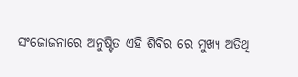ସଂଜୋଜନାରେ ଅନୁଷ୍ଟିତ ଏହି ଶିବିର ରେ ମୁଖ୍ୟ ଅତିଥି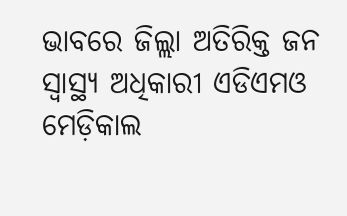ଭାବରେ ଜିଲ୍ଲା ଅତିରିକ୍ତ ଜନ ସ୍ଵାସ୍ଥ୍ୟ ଅଧିକାରୀ ଏଡିଏମଓ ମେଡ଼ିକାଲ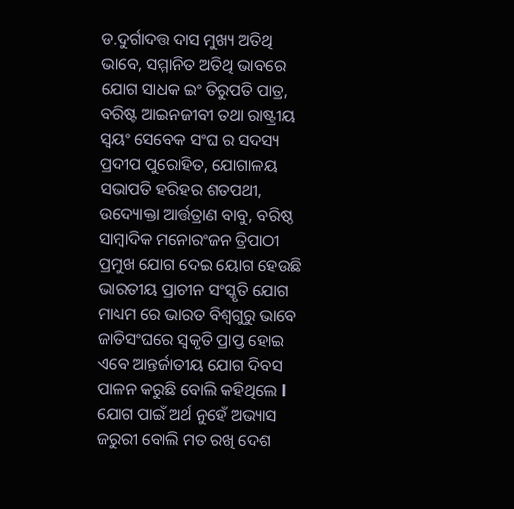ଡ.ଦୁର୍ଗାଦତ୍ତ ଦାସ ମୁଖ୍ୟ ଅତିଥି ଭାବେ, ସମ୍ମାନିତ ଅତିଥି ଭାବରେ ଯୋଗ ସାଧକ ଇଂ ତିରୁପତି ପାତ୍ର, ବରିଷ୍ଟ ଆଇନଜୀବୀ ତଥା ରାଷ୍ଟ୍ରୀୟ ସ୍ୱୟଂ ସେବେକ ସଂଘ ର ସଦସ୍ୟ ପ୍ରଦୀପ ପୁରୋହିତ, ଯୋଗାଳୟ ସଭାପତି ହରିହର ଶତପଥୀ, ଉଦ୍ୟୋକ୍ତା ଆର୍ତ୍ତତ୍ରାଣ ବାବୁ, ବରିଷ୍ଠ ସାମ୍ବାଦିକ ମନୋରଂଜନ ତ୍ରିପାଠୀ ପ୍ରମୁଖ ଯୋଗ ଦେଇ ୟୋଗ ହେଉଛି ଭାରତୀୟ ପ୍ରାଚୀନ ସଂସ୍କୃତି ଯୋଗ ମାଧ୍ୟମ ରେ ଭାରତ ବିଶ୍ୱଗୁରୁ ଭାବେ ଜାତିସଂଘରେ ସ୍ୱକୃତି ପ୍ରାପ୍ତ ହୋଇ ଏବେ ଆନ୍ତର୍ଜାତୀୟ ଯୋଗ ଦିବସ ପାଳନ କରୁଛି ବୋଲି କହିଥିଲେ l
ଯୋଗ ପାଇଁ ଅର୍ଥ ନୁହେଁ ଅଭ୍ୟାସ ଜରୁରୀ ବୋଲି ମତ ରଖି ଦେଶ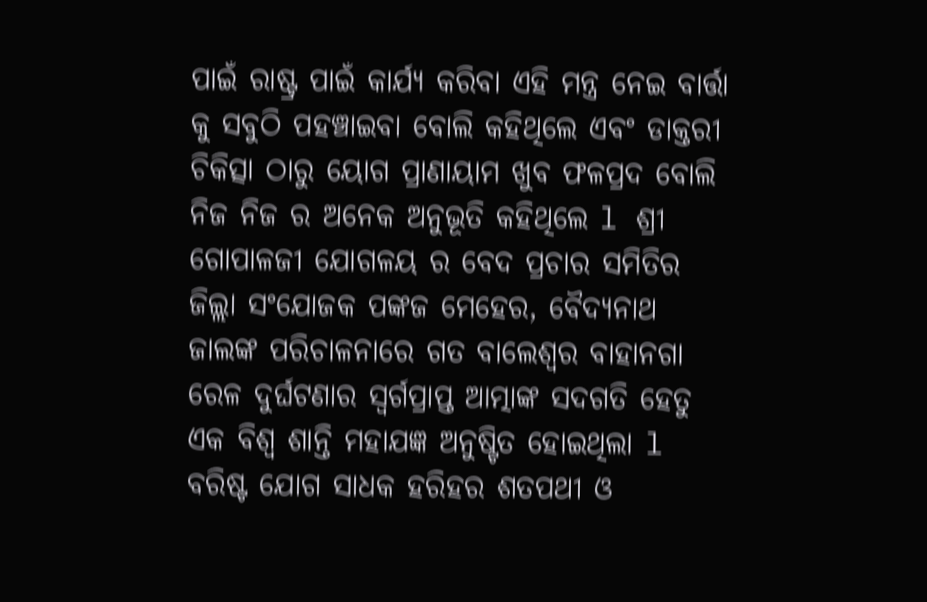ପାଇଁ ରାଷ୍ଟ୍ର ପାଇଁ କାର୍ଯ୍ୟ କରିବା ଏହି ମନ୍ତ୍ର ନେଇ ବାର୍ତ୍ତା କୁ ସବୁଠି ପହଞ୍ଚାଇବା ବୋଲି କହିଥିଲେ ଏବଂ ଡାକ୍ତରୀ ଚିକିତ୍ସା ଠାରୁ ୟୋଗ ପ୍ରାଣାୟାମ ଖୁବ ଫଳପ୍ରଦ ବୋଲି ନିଜ ନିଜ ର ଅନେକ ଅନୁଭୂତି କହିଥିଲେ l ଶ୍ରୀ ଗୋପାଳଜୀ ଯୋଗଳୟ ର ବେଦ ପ୍ରଚାର ସମିତିର ଜିଲ୍ଲା ସଂଯୋଜକ ପଙ୍କଜ ମେହେର, ବୈଦ୍ୟନାଥ ଜାଲଙ୍କ ପରିଚାଳନାରେ ଗତ ବାଲେଶ୍ଵର ବାହାନଗା ରେଳ ଦୁର୍ଘଟଣାର ସ୍ୱର୍ଗପ୍ରାପ୍ତ ଆତ୍ମାଙ୍କ ସଦଗତି ହେତୁ ଏକ ବିଶ୍ଵ ଶାନ୍ତି ମହାଯଜ୍ଞ ଅନୁଷ୍ଟିତ ହୋଇଥିଲା l ବରିଷ୍ଟ ଯୋଗ ସାଧକ ହରିହର ଶତପଥୀ ଓ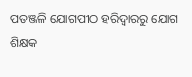ପତଞ୍ଜଳି ଯୋଗପୀଠ ହରିଦ୍ୱାରରୁ ଯୋଗ ଶିକ୍ଷକ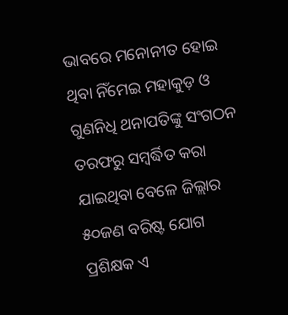ଭାବରେ ମନୋନୀତ ହୋଇ ଥିବା ନିଁମେଇ ମହାକୁଡ଼ ଓ ଗୁଣନିଧି ଥନାପତିଙ୍କୁ ସଂଗଠନ ତରଫରୁ ସମ୍ବର୍ଦ୍ଧିତ କରା ଯାଇଥିବା ବେଳେ ଜିଲ୍ଲାର ୫୦ଜଣ ବରିଷ୍ଟ ଯୋଗ ପ୍ରଶିକ୍ଷକ ଏ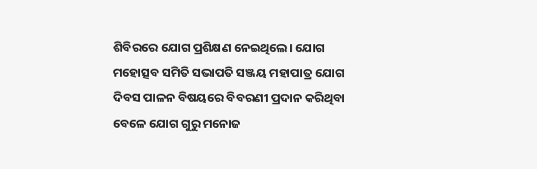ଶିବିରରେ ଯୋଗ ପ୍ରଶିକ୍ଷଣ ନେଇଥିଲେ। ଯୋଗ ମହୋତ୍ସବ ସମିତି ସଭାପତି ସଞ୍ଜୟ ମହାପାତ୍ର ଯୋଗ ଦିବସ ପାଳନ ବିଷୟରେ ବିବରଣୀ ପ୍ରଦାନ କରିଥିବା ବେଳେ ଯୋଗ ଗୁରୁ ମନୋଜ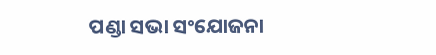ପଣ୍ଡା ସଭା ସଂଯୋଜନା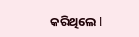କରିଥିଲେ l